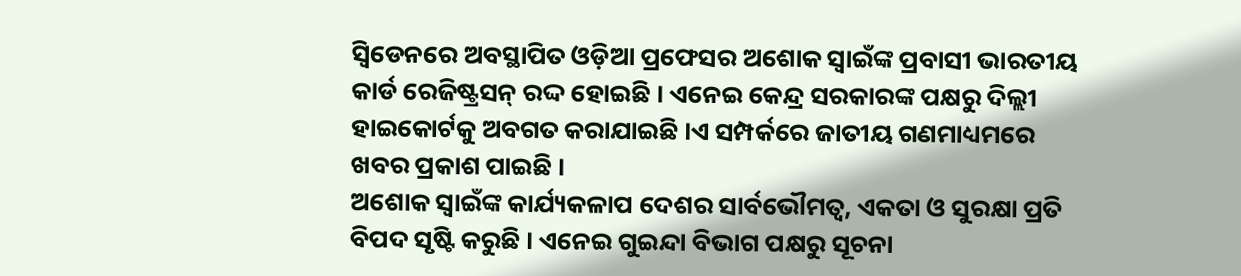ସ୍ୱିଡେନରେ ଅବସ୍ଥାପିତ ଓଡ଼ିଆ ପ୍ରଫେସର ଅଶୋକ ସ୍ୱାଇଁଙ୍କ ପ୍ରବାସୀ ଭାରତୀୟ କାର୍ଡ ରେଜିଷ୍ଟ୍ରସନ୍ ରଦ୍ଦ ହୋଇଛି । ଏନେଇ କେନ୍ଦ୍ର ସରକାରଙ୍କ ପକ୍ଷରୁ ଦିଲ୍ଲୀ ହାଇକୋର୍ଟକୁ ଅବଗତ କରାଯାଇଛି ।ଏ ସମ୍ପର୍କରେ ଜାତୀୟ ଗଣମାଧ୍ୟମରେ ଖବର ପ୍ରକାଶ ପାଇଛି ।
ଅଶୋକ ସ୍ୱାଇଁଙ୍କ କାର୍ଯ୍ୟକଳାପ ଦେଶର ସାର୍ବଭୌମତ୍ୱ, ଏକତା ଓ ସୁରକ୍ଷା ପ୍ରତି ବିପଦ ସୃଷ୍ଟି କରୁଛି । ଏନେଇ ଗୁଇନ୍ଦା ବିଭାଗ ପକ୍ଷରୁ ସୂଚନା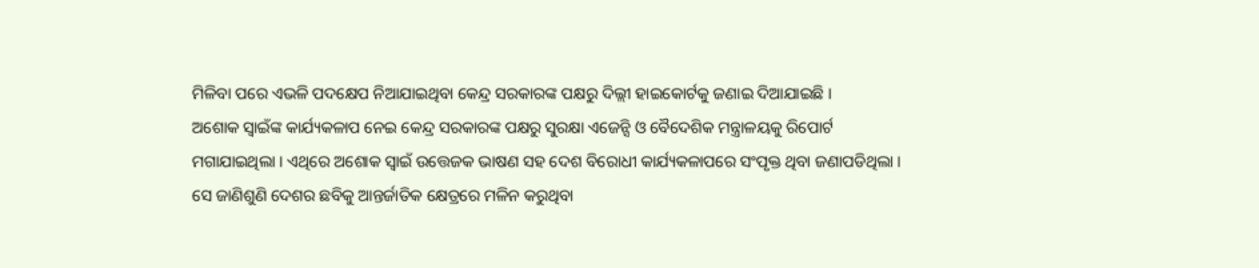ମିଳିବା ପରେ ଏଭଳି ପଦକ୍ଷେପ ନିଆଯାଇଥିବା କେନ୍ଦ୍ର ସରକାରଙ୍କ ପକ୍ଷରୁ ଦିଲ୍ଲୀ ହାଇକୋର୍ଟକୁ ଜଣାଇ ଦିଆଯାଇଛି ।
ଅଶୋକ ସ୍ୱାଇଁଙ୍କ କାର୍ଯ୍ୟକଳାପ ନେଇ କେନ୍ଦ୍ର ସରକାରଙ୍କ ପକ୍ଷରୁ ସୁରକ୍ଷା ଏଜେନ୍ସି ଓ ବୈଦେଶିକ ମନ୍ତ୍ରାଳୟକୁ ରିପୋର୍ଟ ମଗାଯାଇଥିଲା । ଏଥିରେ ଅଶୋକ ସ୍ୱାଇଁ ଉତ୍ତେଜକ ଭାଷଣ ସହ ଦେଶ ବିରୋଧୀ କାର୍ଯ୍ୟକଳାପରେ ସଂପୃକ୍ତ ଥିବା ଜଣାପଡିଥିଲା । ସେ ଜାଣିଶୁଣି ଦେଶର ଛବିକୁ ଆନ୍ତର୍ଜାତିକ କ୍ଷେତ୍ରରେ ମଳିନ କରୁଥିବା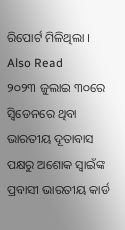ରିପୋର୍ଟ ମିଳିଥିଲା ।
Also Read
୨୦୨୩ ଜୁଲାଇ ୩୦ରେ ସ୍ୱିଡେନରେ ଥିବା ଭାରତୀୟ ଦୂତାବାସ ପକ୍ଷରୁ ଅଶୋକ ସ୍ୱାଇଁଙ୍କ ପ୍ରବାସୀ ଭାରତୀୟ କାର୍ଡ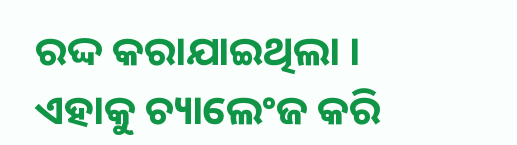ରଦ୍ଦ କରାଯାଇଥିଲା । ଏହାକୁ ଚ୍ୟାଲେଂଜ କରି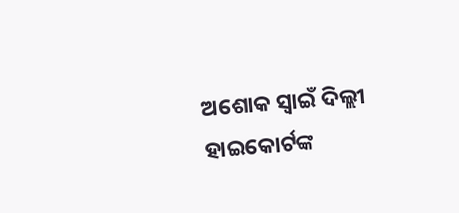ଅଶୋକ ସ୍ୱାଇଁ ଦିଲ୍ଲୀ ହାଇକୋର୍ଟଙ୍କ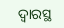ଦ୍ବାରସ୍ଥ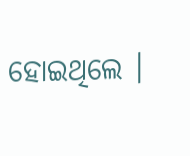ହୋଇଥିଲେ ।